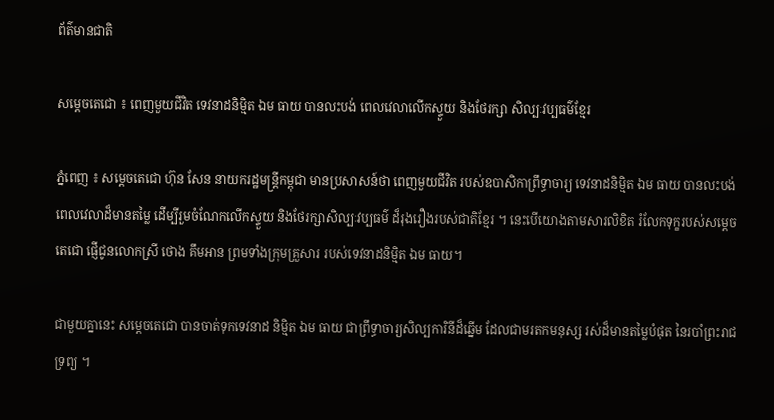ព័ត៌មានជាតិ

សម្តេចតេជោ ៖ ពេញមួយជីវិត ទេវនាដនិម្មិត ឯម ធាយ បានលះបង់ ពេលវេលាលើកស្ទួយ និងថែរក្សា សិល្បៈវប្បធម៌ខ្មែរ

ភ្នំពេញ ៖ សម្តេចតេជោ ហ៊ុន សែន នាយករដ្ឋមន្រ្តីកម្ពុជា មានប្រសាសន៍ថា ពេញមួយជីវិត របស់ឧបាសិកាព្រឹទ្ធាចារ្យ ទេវនាដនិម្មិត ឯម ធាយ បានលះបង់ពេលវេលាដ៏មានតម្លៃ ដើម្បីរួមចំណែកលើកស្ទួយ និងថែរក្សាសិល្បៈវប្បធម៌ ដ៏រុងរឿងរបស់ជាតិខ្មែរ ។ នេះបើយោងតាមសារលិខិត រំលែកទុក្ខរបស់សម្តេចតេជោ ផ្ញើជូនលោកស្រី ថោង គឹមអាន ព្រមទាំងក្រុមគ្រួសារ របស់ទេវនាដនិម្មិត ឯម ធាយ។

ជាមួយគ្នានេះ សម្តេចតេជោ បានចាត់ទុកទេវនាដ និម្មិត ឯម ធាយ ជាព្រឹទ្ធាចារ្យសិល្បការិនីដ៏ឆ្នើម ដែលជាមរតកមនុស្ស រស់ដ៏មានតម្លៃបំផុត នៃរបាំព្រះរាជទ្រព្យ ។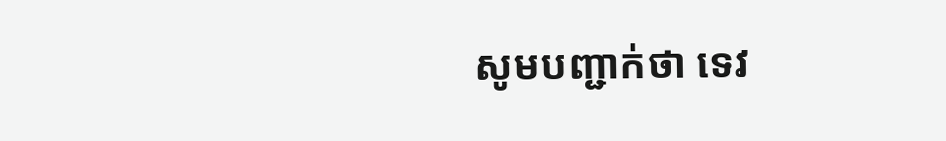សូមបញ្ជាក់ថា ទេវ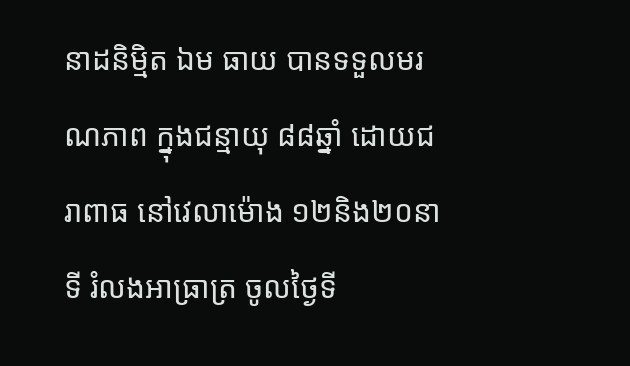នាដនិម្មិត ឯម ធាយ បានទទួលមរណភាព ក្នុងជន្មាយុ ៨៨ឆ្នាំ ដោយជរាពាធ នៅវេលាម៉ោង ១២និង២០នាទី រំលងអាធ្រាត្រ ចូលថ្ងៃទី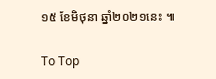១៥ ខែមិថុនា ឆ្នាំ២០២១នេះ ៕

To Top